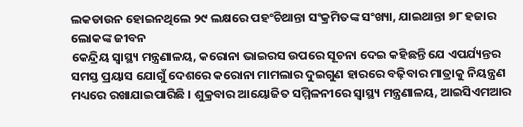ଲକଡାଉନ ହୋଇନଥିଲେ ୨୯ ଲକ୍ଷରେ ପହଂଚିଥାନ୍ତା ସଂକ୍ରମିତଙ୍କ ସଂଖ୍ୟା, ଯାଇଥାନ୍ତା ୭୮ ହଜାର ଲୋକଙ୍କ ଜୀବନ
କେନ୍ଦ୍ରିୟ ସ୍ୱାସ୍ଥ୍ୟ ମନ୍ତ୍ରଣାଳୟ, କରୋନା ଭାଇରସ ଉପରେ ସୂଚନା ଦେଇ କହିଛନ୍ତି ଯେ ଏପର୍ଯ୍ୟନ୍ତର ସମସ୍ତ ପ୍ରୟାସ ଯୋଗୁଁ ଦେଶରେ କରୋନା ମାମଲାର ଦୁଇଗୁଣ ହାରରେ ବଢ଼ିବାର ମାତ୍ରାକୁ ନିୟନ୍ତ୍ରଣ ମଧ୍ୟରେ ରଖାଯାଇପାରିଛି । ଶୁକ୍ରବାର ଆୟୋଜିତ ସମ୍ମିଳନୀରେ ସ୍ୱାସ୍ଥ୍ୟ ମନ୍ତ୍ରଣାଳୟ, ଆଇସିଏମଆର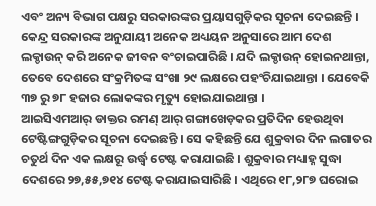ଏବଂ ଅନ୍ୟ ବିଭାଗ ପକ୍ଷରୁ ସରକାରଙ୍କର ପ୍ରୟାସଗୁଡ଼ିକର ସୂଚନା ଦେଇଛନ୍ତି । କେନ୍ଦ୍ର ସରକାରଙ୍କ ଅନୁଯାୟୀ ଅନେକ ଅଧ୍ୟୟନ ଅନୁସାରେ ଆମ ଦେଶ ଲକ୍ଡାଉନ୍ କରି ଅନେକ ଜୀବନ ବଂଚାଇପାରିଛି । ଯଦି ଲକ୍ଡାଉନ୍ ହୋଇନଥାନ୍ତା, ତେବେ ଦେଶରେ ସଂକ୍ରମିତଙ୍କ ସଂଖା ୨୯ ଲକ୍ଷରେ ପହଂଚିଯାଇଥାନ୍ତା । ଯେବେକି ୩୭ ରୁ ୭୮ ହଜାର ଲୋକଙ୍କର ମୃତ୍ୟୁ ହୋଇଯାଇଥାନ୍ତା ।
ଆଇସିଏମଆର୍ ଡାକ୍ତର ରମଣ୍ ଆର୍ ଗଙ୍ଗାଖେଡ଼କର ପ୍ରତିଦିନ ହେଉଥିବା ଟେଷ୍ଟିଙ୍ଗଗୁଡ଼ିକର ସୂଚନା ଦେଇଛନ୍ତି । ସେ କହିଛନ୍ତି ଯେ ଶୁକ୍ରବାର ଦିନ ଲଗାତର ଚତୁର୍ଥ ଦିନ ଏକ ଲକ୍ଷରୂ ଉର୍ଦ୍ଧ୍ୱ ଟେଷ୍ଟ କରାଯାଇଛି । ଶୁକ୍ରବାର ମଧ୍ୟାହ୍ନ ସୁଦ୍ଧା ଦେଶରେ ୨୭,୫୫,୭୧୪ ଟେଷ୍ଟ କରାଯାଇସାରିଛି । ଏଥିରେ ୧୮,୨୮୭ ଘରୋଇ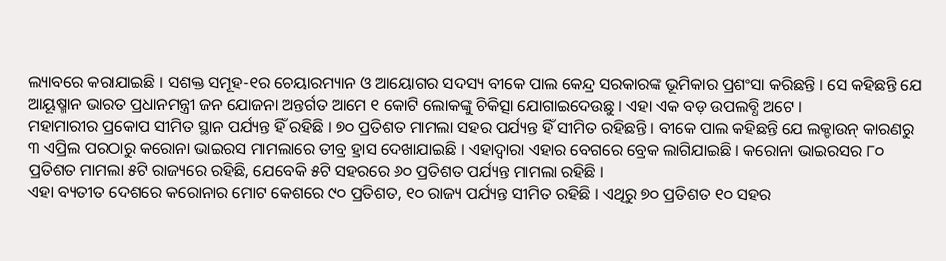ଲ୍ୟାବରେ କରାଯାଇଛି । ସଶକ୍ତ ସମୂହ-୧ର ଚେୟାରମ୍ୟାନ ଓ ଆୟୋଗର ସଦସ୍ୟ ବୀକେ ପାଲ କେନ୍ଦ୍ର ସରକାରଙ୍କ ଭୂମିକାର ପ୍ରଶଂସା କରିଛନ୍ତି । ସେ କହିଛନ୍ତି ଯେ ଆୟୂଷ୍ମାନ ଭାରତ ପ୍ରଧାନମନ୍ତ୍ରୀ ଜନ ଯୋଜନା ଅନ୍ତର୍ଗତ ଆମେ ୧ କୋଟି ଲୋକଙ୍କୁ ଚିକିତ୍ସା ଯୋଗାଇଦେଉଛୁ । ଏହା ଏକ ବଡ଼ ଉପଲବ୍ଧି ଅଟେ ।
ମହାମାରୀର ପ୍ରକୋପ ସୀମିତ ସ୍ଥାନ ପର୍ଯ୍ୟନ୍ତ ହିଁ ରହିଛି । ୭୦ ପ୍ରତିଶତ ମାମଲା ସହର ପର୍ଯ୍ୟନ୍ତ ହିଁ ସୀମିତ ରହିଛନ୍ତି । ବୀକେ ପାଲ କହିଛନ୍ତି ଯେ ଲକ୍ଡାଉନ୍ କାରଣରୁ ୩ ଏପ୍ରିଲ ପରଠାରୁ କରୋନା ଭାଇରସ ମାମଲାରେ ତୀବ୍ର ହ୍ରାସ ଦେଖାଯାଇଛି । ଏହାଦ୍ୱାରା ଏହାର ବେଗରେ ବ୍ରେକ ଲାଗିଯାଇଛି । କରୋନା ଭାଇରସର ୮୦ ପ୍ରତିଶତ ମାମଲା ୫ଟି ରାଜ୍ୟରେ ରହିଛି, ଯେବେକି ୫ଟି ସହରରେ ୬୦ ପ୍ରତିଶତ ପର୍ଯ୍ୟନ୍ତ ମାମଲା ରହିଛି ।
ଏହା ବ୍ୟତୀତ ଦେଶରେ କରୋନାର ମୋଟ କେଶରେ ୯୦ ପ୍ରତିଶତ, ୧୦ ରାଜ୍ୟ ପର୍ଯ୍ୟନ୍ତ ସୀମିତ ରହିଛି । ଏଥିରୁ ୭୦ ପ୍ରତିଶତ ୧୦ ସହର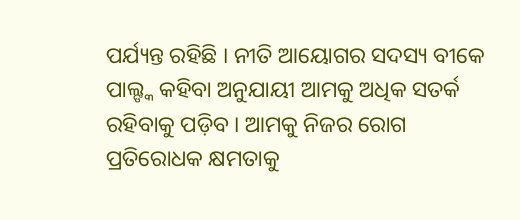ପର୍ଯ୍ୟନ୍ତ ରହିଛି । ନୀତି ଆୟୋଗର ସଦସ୍ୟ ବୀକେ ପାଲ୍ଙ୍କ କହିବା ଅନୁଯାୟୀ ଆମକୁ ଅଧିକ ସତର୍କ ରହିବାକୁ ପଡ଼ିବ । ଆମକୁ ନିଜର ରୋଗ ପ୍ରତିରୋଧକ କ୍ଷମତାକୁ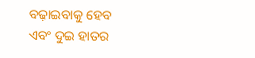ବଢ଼ାଇବାକୁ ହେବ ଏବଂ ଦୁଇ ହାତର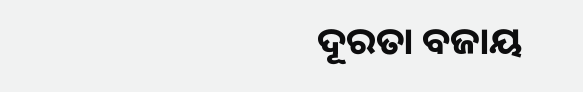ଦୂରତା ବଜାୟ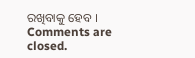ରଖିବାକୁ ହେବ ।
Comments are closed.